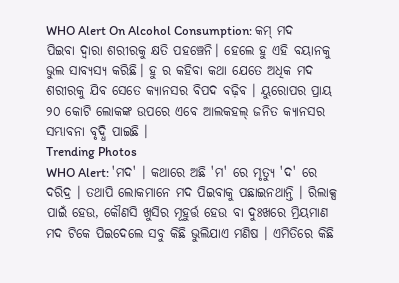WHO Alert On Alcohol Consumption: କମ୍ ମଦ ପିଇବା ଦ୍ୱାରା ଶରୀରକୁ କ୍ଷତି ପହଞ୍ଚେନି। ହେଲେ ହୁ ଏହି ବୟାନକୁ ଭୁଲ ସାବ୍ୟସ୍ୟ କରିଛି। ହୁ ର କହିବା କଥା ଯେତେ ଅଧିକ ମଦ ଶରୀରକୁ ଯିବ ସେତେ କ୍ୟାନସର ବିପଦ ବଢ଼ିବ । ୟୁରୋପର ପ୍ରାୟ ୨୦ କୋଟି ଲୋକଙ୍କ ଉପରେ ଏବେ ଆଲକହଲ୍ ଜନିତ କ୍ୟାନସର ସମ୍ଭାବନା ବୃଦ୍ଧି ପାଇଛି ।
Trending Photos
WHO Alert: 'ମଦ' । କଥାରେ ଅଛି 'ମ' ରେ ମୃତ୍ୟୁ 'ଦ' ରେ ଦରିଦ୍ର । ତଥାପି ଲୋକମାନେ ମଦ ପିଇବାକୁ ପଛାଇନଥାନ୍ତି । ରିଲାକ୍ସ ପାଇଁ ହେଉ, କୌଣସି ଖୁସିର ମୂହୁର୍ତ୍ତ ହେଉ ବା ଦୁଃଖରେ ମ୍ରିୟମାଣ ମଦ ଟିକେ ପିଇଦେଲେ ସବୁ କିଛି ଭୁଲିଯାଏ ମଣିଷ । ଏମିତିରେ କିଛି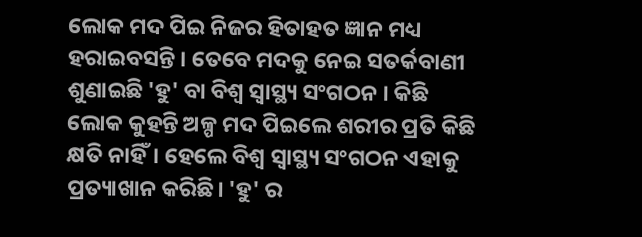ଲୋକ ମଦ ପିଇ ନିଜର ହିତାହତ ଜ୍ଞାନ ମଧ୍ୟ ହରାଇବସନ୍ତି । ତେବେ ମଦକୁ ନେଇ ସତର୍କବାଣୀ ଶୁଣାଇଛି 'ହୁ' ବା ବିଶ୍ୱ ସ୍ୱାସ୍ଥ୍ୟ ସଂଗଠନ । କିଛି ଲୋକ କୁହନ୍ତି ଅଳ୍ପ ମଦ ପିଇଲେ ଶରୀର ପ୍ରତି କିଛି କ୍ଷତି ନାହିଁ। ହେଲେ ବିଶ୍ୱ ସ୍ୱାସ୍ଥ୍ୟ ସଂଗଠନ ଏହାକୁ ପ୍ରତ୍ୟାଖାନ କରିଛି। 'ହୁ' ର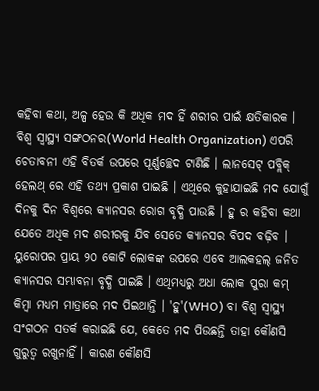କହିବା କଥା, ଅଳ୍ପ ହେଉ କି ଅଧିକ ମଦ ହିଁ ଶରୀର ପାଇଁ କ୍ଷତିକାରକ ।
ବିଶ୍ୱ ସ୍ୱାସ୍ଥ୍ୟ ସଙ୍ଗଠନର(World Health Organization) ଏପରି ଚେତାବନୀ ଏହି ବିତର୍କ ଉପରେ ପୂର୍ଣ୍ଣଚ୍ଛେଦ ଟାଣିଛି । ଲାନସେଟ୍ ପବ୍ଲିକ୍ ହେଲଥ୍ ରେ ଏହି ତଥ୍ୟ ପ୍ରକାଶ ପାଇଛି । ଏଥିରେ କୁହାଯାଇଛି ମଦ ଯୋଗୁଁ ଦିନକୁ ଦିନ ବିଶ୍ୱରେ କ୍ୟାନସର ରୋଗ ବୃଦ୍ଧି ପାଉଛି । ହୁ ର କହିବା କଥା ଯେତେ ଅଧିକ ମଦ ଶରୀରକୁ ଯିବ ସେତେ କ୍ୟାନସର ବିପଦ ବଢ଼ିବ । ୟୁରୋପର ପ୍ରାୟ ୨୦ କୋଟି ଲୋକଙ୍କ ଉପରେ ଏବେ ଆଲକହଲ୍ ଜନିତ କ୍ୟାନସର ସମ୍ଭାବନା ବୃଦ୍ଧି ପାଇଛି । ଏଥିମଧ୍ୟରୁ ଅଧା ଲୋକ ପୁରା କମ୍ କିମ୍ବା ମଧ୍ୟମ ମାତ୍ରାରେ ମଦ ପିଇଥାନ୍ତି । 'ହୁ'(WHO) ବା ବିଶ୍ୱ ସ୍ୱାସ୍ଥ୍ୟ ସଂଗଠନ ସତର୍କ କରାଇଛି ଯେ, କେତେ ମଦ ପିଉଛନ୍ତି ତାହା କୌଣସି ଗୁରୁତ୍ୱ ରଖୁନାହିଁ । କାରଣ କୌଣସି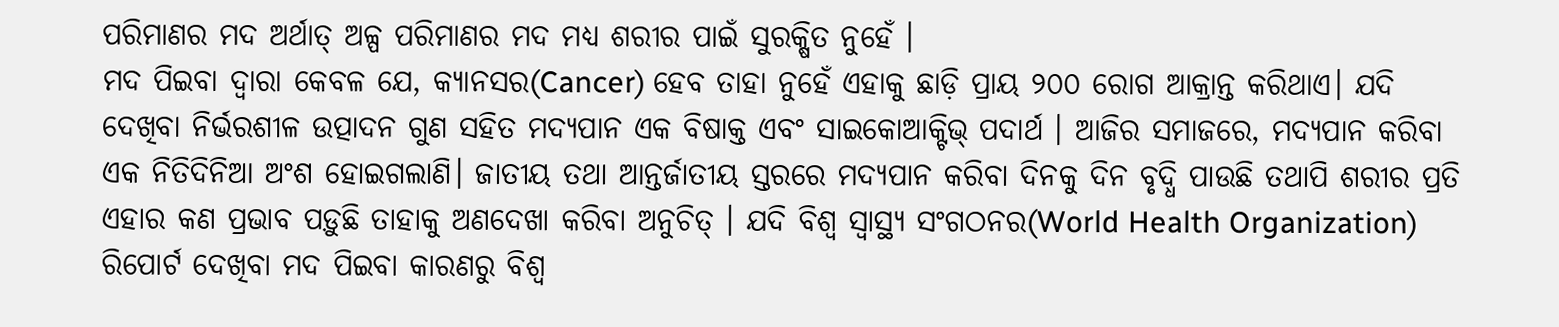ପରିମାଣର ମଦ ଅର୍ଥାତ୍ ଅଳ୍ପ ପରିମାଣର ମଦ ମଧ୍ୟ ଶରୀର ପାଇଁ ସୁରକ୍ଷିତ ନୁହେଁ ।
ମଦ ପିଇବା ଦ୍ୱାରା କେବଳ ଯେ, କ୍ୟାନସର(Cancer) ହେବ ତାହା ନୁହେଁ ଏହାକୁ ଛାଡ଼ି ପ୍ରାୟ ୨୦୦ ରୋଗ ଆକ୍ରାନ୍ତ କରିଥାଏ। ଯଦି ଦେଖିବା ନିର୍ଭରଶୀଳ ଉତ୍ପାଦନ ଗୁଣ ସହିତ ମଦ୍ୟପାନ ଏକ ବିଷାକ୍ତ ଏବଂ ସାଇକୋଆକ୍ଟିଭ୍ ପଦାର୍ଥ । ଆଜିର ସମାଜରେ, ମଦ୍ୟପାନ କରିବା ଏକ ନିତିଦିନିଆ ଅଂଶ ହୋଇଗଲାଣି। ଜାତୀୟ ତଥା ଆନ୍ତର୍ଜାତୀୟ ସ୍ତରରେ ମଦ୍ୟପାନ କରିବା ଦିନକୁ ଦିନ ବୃଦ୍ଧି ପାଉଛି ତଥାପି ଶରୀର ପ୍ରତି ଏହାର କଣ ପ୍ରଭାବ ପଡ଼ୁଛି ତାହାକୁ ଅଣଦେଖା କରିବା ଅନୁଚିତ୍ । ଯଦି ବିଶ୍ୱ ସ୍ୱାସ୍ଥ୍ୟ ସଂଗଠନର(World Health Organization) ରିପୋର୍ଟ ଦେଖିବା ମଦ ପିଇବା କାରଣରୁ ବିଶ୍ୱ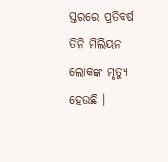ସ୍ତରରେ ପ୍ରତିବର୍ଷ ତିନି ମିଲିୟନ ଲୋକଙ୍କ ମୃତ୍ୟୁ ହେଉଛି ।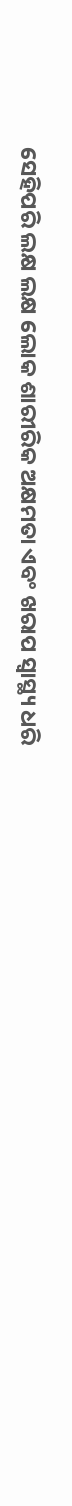ସେହିପରି ଲକ୍ଷ ଲକ୍ଷ ଲୋକ ଶାରୀରିକ ଅକ୍ଷମତା ଏବଂ ଖରାପ ସ୍ୱାସ୍ଥ୍ୟ ଧରି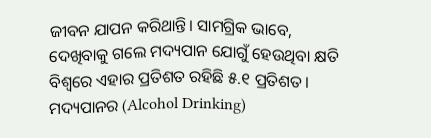ଜୀବନ ଯାପନ କରିଥାନ୍ତି। ସାମଗ୍ରିକ ଭାବେ, ଦେଖିବାକୁ ଗଲେ ମଦ୍ୟପାନ ଯୋଗୁଁ ହେଉଥିବା କ୍ଷତି ବିଶ୍ୱରେ ଏହାର ପ୍ରତିଶତ ରହିଛି ୫.୧ ପ୍ରତିଶତ।
ମଦ୍ୟପାନର (Alcohol Drinking)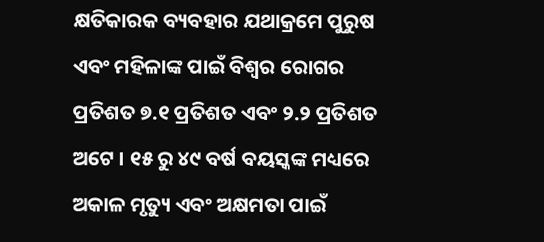କ୍ଷତିକାରକ ବ୍ୟବହାର ଯଥାକ୍ରମେ ପୁରୁଷ ଏବଂ ମହିଳାଙ୍କ ପାଇଁ ବିଶ୍ୱର ରୋଗର ପ୍ରତିଶତ ୭.୧ ପ୍ରତିଶତ ଏବଂ ୨.୨ ପ୍ରତିଶତ ଅଟେ । ୧୫ ରୁ ୪୯ ବର୍ଷ ବୟସ୍କଙ୍କ ମଧ୍ୟରେ ଅକାଳ ମୃତ୍ୟୁ ଏବଂ ଅକ୍ଷମତା ପାଇଁ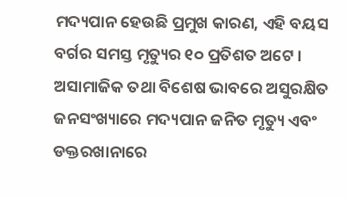ମଦ୍ୟପାନ ହେଉଛି ପ୍ରମୁଖ କାରଣ, ଏହି ବୟସ ବର୍ଗର ସମସ୍ତ ମୃତ୍ୟୁର ୧୦ ପ୍ରତିଶତ ଅଟେ । ଅସାମାଜିକ ତଥା ବିଶେଷ ଭାବରେ ଅସୁରକ୍ଷିତ ଜନସଂଖ୍ୟାରେ ମଦ୍ୟପାନ ଜନିତ ମୃତ୍ୟୁ ଏବଂ ଡକ୍ତରଖାନାରେ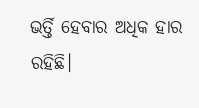ଭର୍ତ୍ତି ହେବାର ଅଧିକ ହାର ରହିଛି।